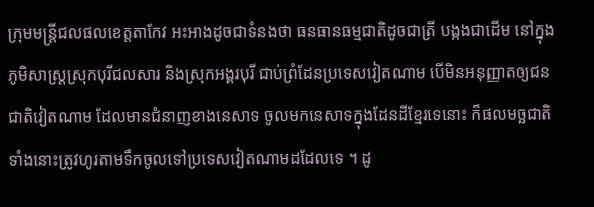ក្រុមមន្ត្រីជលផលខេត្តតាកែវ អះអាងដូចជាទំនងថា ធនធានធម្មជាតិដូចជាត្រី បង្កងជាដើម នៅក្នុងភូមិសាស្ត្រស្រុកបុរីជលសារ និងស្រុកអង្គរបុរី ជាប់ព្រំដែនប្រទេសវៀតណាម បើមិនអនុញ្ញាតឲ្យជនជាតិវៀតណាម ដែលមានជំនាញខាងនេសាទ ចូលមកនេសាទក្នុងដែនដីខ្មែរទេនោះ ក៏ផលមច្ឆជាតិទាំងនោះត្រូវហូរតាមទឹកចូលទៅប្រទេសវៀតណាមដដែលទេ ។ ដូ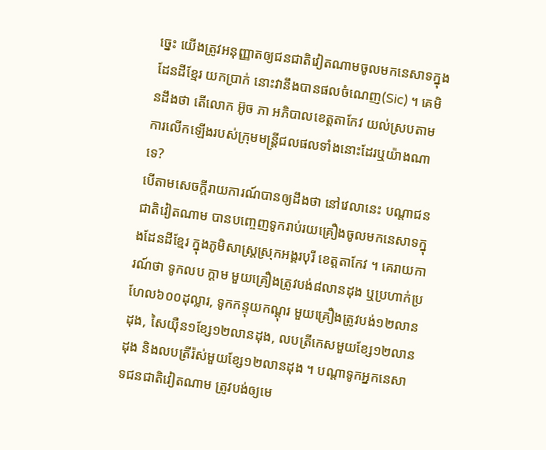ច្នេះ យើងត្រូវអនុញ្ញាតឲ្យជនជាតិវៀតណាមចូលមកនេសាទក្នុងដែនដីខ្មែរ យកប្រាក់ នោះវានឹងបានផលចំណេញ(Sic) ។ គេមិនដឹងថា តើលោក អ៊ូច ភា អភិបាលខេត្តតាកែវ យល់ស្របតាមការលើកឡើងរបស់ក្រុមមន្ត្រីជលផលទាំងនោះដែរឬយ៉ាងណាទេ?
បើតាមសេចក្តីរាយការណ៍បានឲ្យដឹងថា នៅវេលានេះ បណ្តាជនជាតិវៀតណាម បានបញ្ចេញទូករាប់រយគ្រឿងចូលមកនេសាទក្នុងដែនដីខ្មែរ ក្នុងភូមិសាស្ត្រស្រុកអង្គរបុរី ខេត្តតាកែវ ។ គេរាយការណ៍ថា ទូកលប ក្តាម មួយគ្រឿងត្រូវបង់៨លានដុង ឬប្រហាក់ប្រហែល៦០០ដុល្លារ, ទូកកន្ទុយកណ្តុរ មួយគ្រឿងត្រូវបង់១២លានដុង, សៃយ៉ឺន១ខ្សែ១២លានដុង, លបត្រីកេសមួយខ្សែ១២លានដុង និងលបត្រីរ៉ស់មួយខ្សែ១២លានដុង ។ បណ្តាទូកអ្នកនេសាទជនជាតិវៀតណាម ត្រូវបង់ឲ្យមេ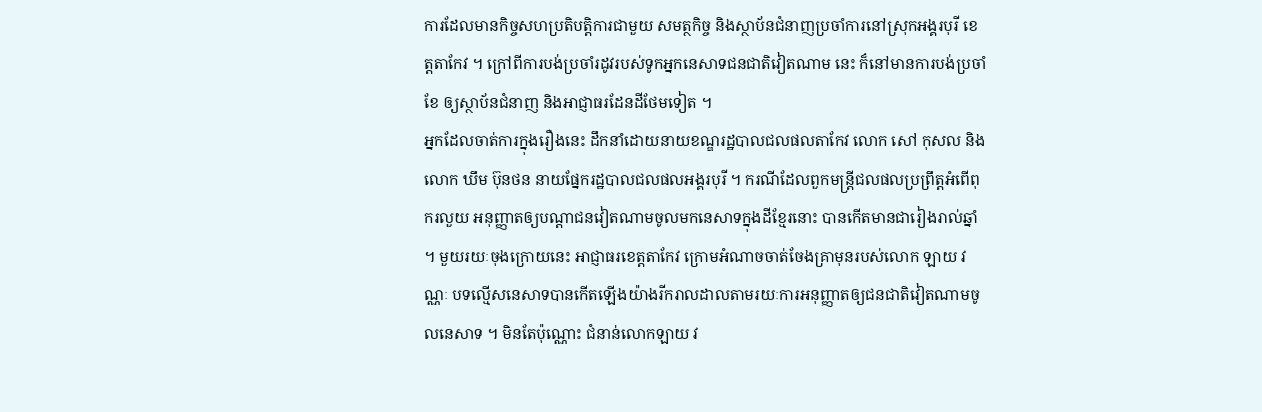ការដែលមានកិច្ចសហប្រតិបត្តិការជាមួយ សមត្ថកិច្ច និងស្ថាប័នជំនាញប្រចាំការនៅស្រុកអង្គរបុរី ខេត្តតាកែវ ។ ក្រៅពីការបង់ប្រចាំរដូវរបស់ទូកអ្នកនេសាទជនជាតិវៀតណាម នេះ ក៏នៅមានការបង់ប្រចាំខែ ឲ្យស្ថាប័នជំនាញ និងអាជ្ញាធរដែនដីថែមទៀត ។
អ្នកដែលចាត់ការក្នុងរឿងនេះ ដឹកនាំដោយនាយខណ្ឌរដ្ឋបាលជលផលតាកែវ លោក សៅ កុសល និងលោក ឃឹម ប៊ុនថន នាយផ្នែករដ្ឋបាលជលផលអង្គរបុរី ។ ករណីដែលពួកមន្ត្រីជលផលប្រព្រឹត្តអំពើពុករលួយ អនុញ្ញាតឲ្យបណ្តាជនវៀតណាមចូលមកនេសាទក្នុងដីខ្មែរនោះ បានកើតមានជារៀងរាល់ឆ្នាំ ។ មួយរយៈចុងក្រោយនេះ អាជ្ញាធរខេត្តតាកែវ ក្រោមអំណាចចាត់ចែងគ្រាមុនរបស់លោក ឡាយ វណ្ណៈ បទល្មើសនេសាទបានកើតឡើងយ៉ាងរីករាលដាលតាមរយៈការអនុញ្ញាតឲ្យជនជាតិវៀតណាមចូលនេសាទ ។ មិនតែប៉ុណ្ណោះ ជំនាន់លោកឡាយ វ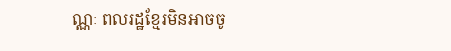ណ្ណៈ ពលរដ្ឋខ្មែរមិនអាចចូ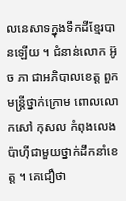លនេសាទក្នុងទឹកដីខ្មែរបានឡើយ ។ ជំនាន់លោក អ៊ូច ភា ជាអភិបាលខេត្ត ពួកមន្ត្រីថ្នាក់ក្រោម ពោលលោកសៅ កុសល កំពុងលេងប៉ាហ៊ីជាមួយថ្នាក់ដឹកនាំខេត្ត ។ គេជឿថា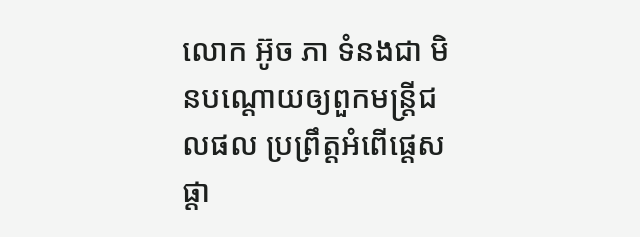លោក អ៊ូច ភា ទំនងជា មិនបណ្តោយឲ្យពួកមន្ត្រីជលផល ប្រព្រឹត្តអំពើផ្តេសផ្តា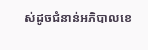ស់ដូចជំនាន់អភិបាលខេ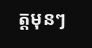ត្តមុនៗ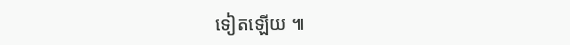ទៀតឡើយ ៕